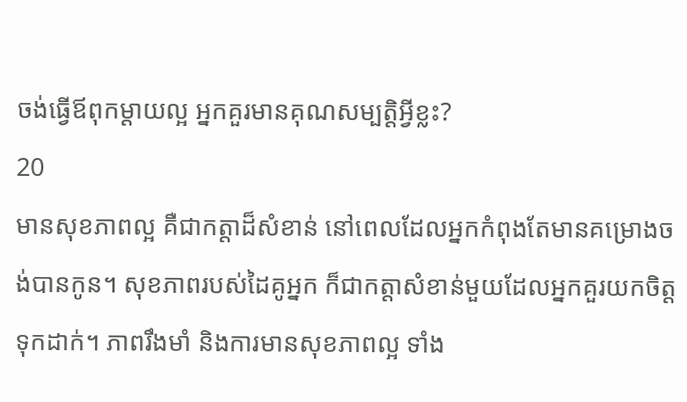ចង់ធ្វើឪពុកម្ដាយល្អ អ្នកគួរមានគុណសម្បត្តិអ្វីខ្លះ?
20
មានសុខភាពល្អ គឺជាកត្តាដ៏សំខាន់ នៅពេលដែលអ្នកកំពុងតែមានគម្រោងចង់បានកូន។ សុខភាពរបស់ដៃគូអ្នក ក៏ជាកត្តាសំខាន់មួយដែលអ្នកគួរយកចិត្តទុកដាក់។ ភាពរឹងមាំ និងការមានសុខភាពល្អ ទាំង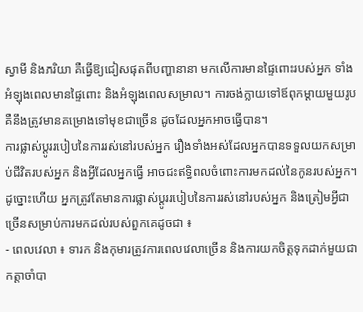ស្វាមី និងភរិយា គឺធ្វើឱ្យជៀសផុតពីបញ្ហានានា មកលើការមានផ្ទៃពោះរបស់អ្នក ទាំងអំឡុងពេលមានផ្ទៃពោះ និងអំឡុងពេលសម្រាល។ ការចង់ក្លាយទៅឪពុកម្តាយមួយរូប គឺនឹងត្រូវមានគម្រោងទៅមុខជាច្រើន ដូចដែលអ្នកអាចធ្វើបាន។
ការផ្លាស់ប្តូររបៀបនៃការរស់នៅរបស់អ្នក រឿងទាំងអស់ដែលអ្នកបានទទួលយកសម្រាប់ជីវិតរបស់អ្នក និងអ្វីដែលអ្នកធ្វើ អាចជះឥទ្ធិពលចំពោះការមកដល់នៃកូនរបស់អ្នក។ ដូច្នោះហើយ អ្នកត្រូវតែមានការផ្លាស់ប្តូររបៀបនៃការរស់នៅរបស់អ្នក និងត្រៀមអ្វីជាច្រើនសម្រាប់ការមកដល់របស់ពួកគេដូចជា ៖
- ពេលវេលា ៖ ទារក និងកុមារត្រូវការពេលវេលាច្រើន និងការយកចិត្តទុកដាក់មួយជាកត្តាចាំបា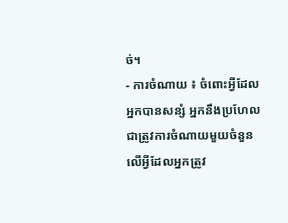ច់។
- ការចំណាយ ៖ ចំពោះអ្វីដែលអ្នកបានសន្សំ អ្នកនឹងប្រហែលជាត្រូវការចំណាយមួយចំនួនលើអ្វីដែលអ្នកត្រូវ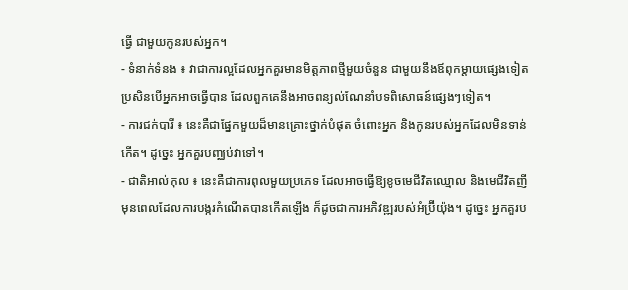ធ្វើ ជាមួយកូនរបស់អ្នក។
- ទំនាក់ទំនង ៖ វាជាការល្អដែលអ្នកគួរមានមិត្តភាពថ្មីមួយចំនួន ជាមួយនឹងឪពុកម្តាយផ្សេងទៀត ប្រសិនបើអ្នកអាចធ្វើបាន ដែលពួកគេនឹងអាចពន្យល់ណែនាំបទពិសោធន៍ផ្សេងៗទៀត។
- ការជក់បារី ៖ នេះគឺជាផ្នែកមួយដ៏មានគ្រោះថ្នាក់បំផុត ចំពោះអ្នក និងកូនរបស់អ្នកដែលមិនទាន់កើត។ ដូច្នេះ អ្នកគួរបញ្ឈប់វាទៅ។
- ជាតិអាល់កុល ៖ នេះគឺជាការពុលមួយប្រភេទ ដែលអាចធ្វើឱ្យខូចមេជីវិតឈ្មោល និងមេជីវិតញី មុនពេលដែលការបង្ករកំណើតបានកើតឡើង ក៏ដូចជាការអភិវឌ្ឍរបស់អំប្រ៊ីយ៉ុង។ ដូច្នេះ អ្នកគួរប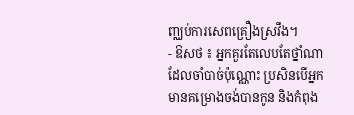ញ្ឈប់ការសេពគ្រឿងស្រវឹង។
- ឱសថ ៖ អ្នកគួរតែលេបតែថ្នាំណាដែលចាំបាច់ប៉ុណ្ណោះ ប្រសិនបើអ្នកមានគម្រោងចង់បានកូន និងកំពុង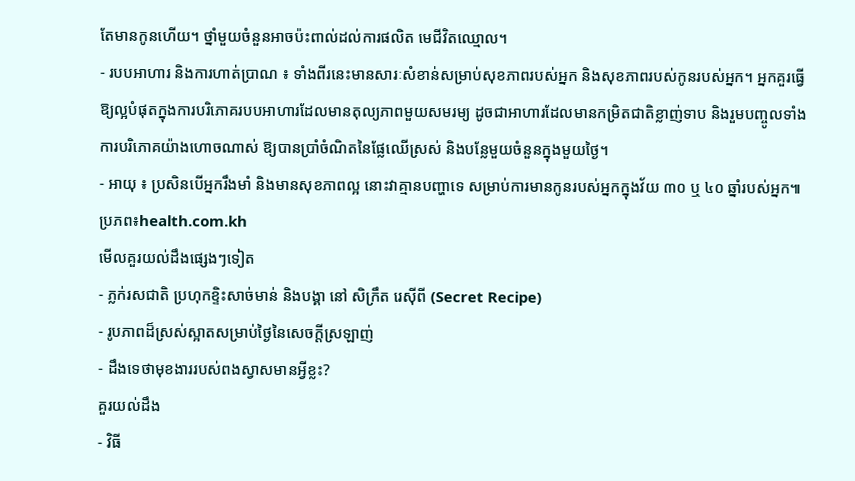តែមានកូនហើយ។ ថ្នាំមួយចំនួនអាចប៉ះពាល់ដល់ការផលិត មេជីវិតឈ្មោល។
- របបអាហារ និងការហាត់ប្រាណ ៖ ទាំងពីរនេះមានសារៈសំខាន់សម្រាប់សុខភាពរបស់អ្នក និងសុខភាពរបស់កូនរបស់អ្នក។ អ្នកគួរធ្វើឱ្យល្អបំផុតក្នុងការបរិភោគរបបអាហារដែលមានតុល្យភាពមួយសមរម្យ ដូចជាអាហារដែលមានកម្រិតជាតិខ្លាញ់ទាប និងរួមបញ្ចូលទាំងការបរិភោគយ៉ាងហោចណាស់ ឱ្យបានប្រាំចំណិតនៃផ្លែឈើស្រស់ និងបន្លែមួយចំនួនក្នុងមួយថ្ងៃ។
- អាយុ ៖ ប្រសិនបើអ្នករឹងមាំ និងមានសុខភាពល្អ នោះវាគ្មានបញ្ហាទេ សម្រាប់ការមានកូនរបស់អ្នកក្នុងវ័យ ៣០ ឬ ៤០ ឆ្នាំរបស់អ្នក៕
ប្រភព៖health.com.kh
មើលគួរយល់ដឹងផ្សេងៗទៀត
- ភ្លក់រសជាតិ ប្រហុកខ្ទិះសាច់មាន់ និងបង្គា នៅ សិក្រឹត រេស៊ីពី (Secret Recipe)
- រូបភាពដ៏ស្រស់ស្អាតសម្រាប់ថ្ងៃនៃសេចក្តីស្រឡាញ់
- ដឹងទេថាមុខងាររបស់ពងស្វាសមានអ្វីខ្លះ?
គួរយល់ដឹង
- វិធី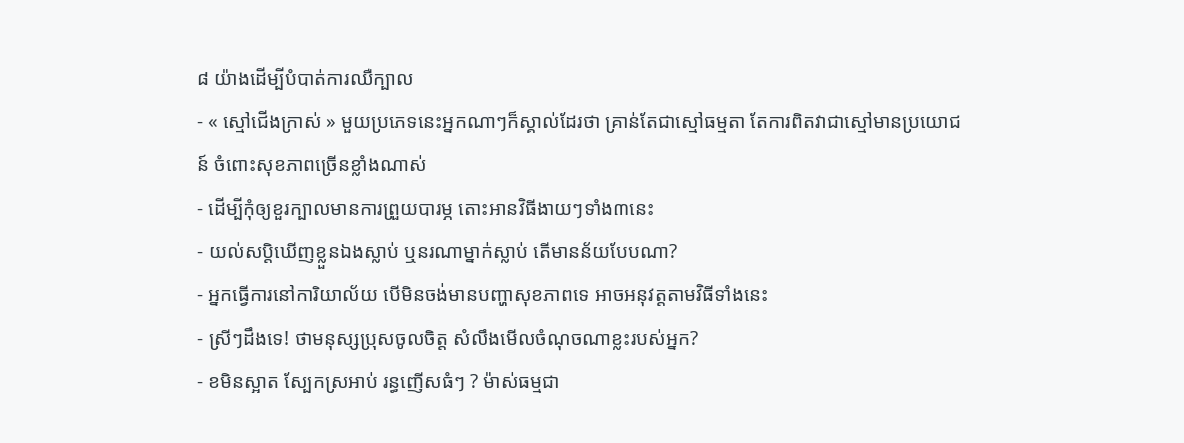៨ យ៉ាងដើម្បីបំបាត់ការឈឺក្បាល
- « ស្មៅជើងក្រាស់ » មួយប្រភេទនេះអ្នកណាៗក៏ស្គាល់ដែរថា គ្រាន់តែជាស្មៅធម្មតា តែការពិតវាជាស្មៅមានប្រយោជន៍ ចំពោះសុខភាពច្រើនខ្លាំងណាស់
- ដើម្បីកុំឲ្យខួរក្បាលមានការព្រួយបារម្ភ តោះអានវិធីងាយៗទាំង៣នេះ
- យល់សប្តិឃើញខ្លួនឯងស្លាប់ ឬនរណាម្នាក់ស្លាប់ តើមានន័យបែបណា?
- អ្នកធ្វើការនៅការិយាល័យ បើមិនចង់មានបញ្ហាសុខភាពទេ អាចអនុវត្តតាមវិធីទាំងនេះ
- ស្រីៗដឹងទេ! ថាមនុស្សប្រុសចូលចិត្ត សំលឹងមើលចំណុចណាខ្លះរបស់អ្នក?
- ខមិនស្អាត ស្បែកស្រអាប់ រន្ធញើសធំៗ ? ម៉ាស់ធម្មជា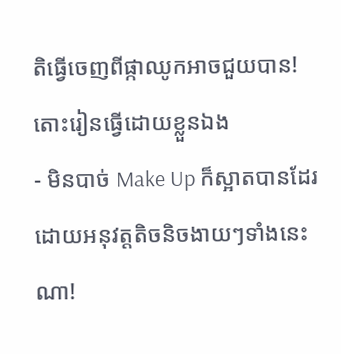តិធ្វើចេញពីផ្កាឈូកអាចជួយបាន! តោះរៀនធ្វើដោយខ្លួនឯង
- មិនបាច់ Make Up ក៏ស្អាតបានដែរ ដោយអនុវត្តតិចនិចងាយៗទាំងនេះណា!